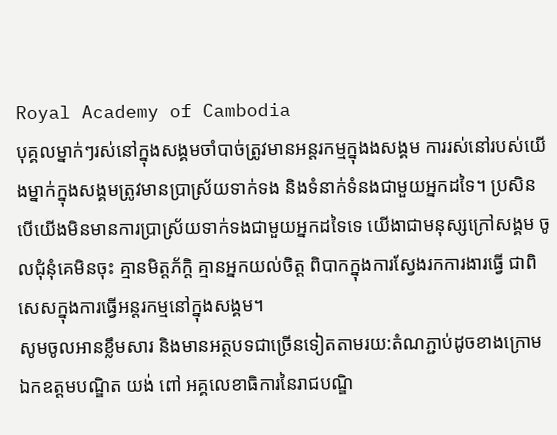Royal Academy of Cambodia
បុគ្គលម្នាក់ៗរស់នៅក្នុងសង្គមចាំបាច់ត្រូវមានអន្តរកម្មក្នុងងសង្គម ការរស់នៅរបស់យើងម្នាក់ក្នុងសង្គមត្រូវមានប្រាស្រ័យទាក់ទង និងទំនាក់ទំនងជាមួយអ្នកដទៃ។ ប្រសិនបើយើងមិនមានការប្រាស្រ័យទាក់ទងជាមួយអ្នកដទៃទេ យើងាជាមនុស្សក្រៅសង្គម ចូលជុំនុំគេមិនចុះ គ្មានមិត្តភ័ក្តិ គ្មានអ្នកយល់ចិត្ត ពិបាកក្នុងការស្វែងរកការងារធ្វើ ជាពិសេសក្នុងការធ្វើអន្តរកម្មនៅក្នុងសង្គម។
សូមចូលអានខ្លឹមសារ និងមានអត្ថបទជាច្រើនទៀតតាមរយ:តំណភ្ជាប់ដូចខាងក្រោម
ឯកឧត្តមបណ្ឌិត យង់ ពៅ អគ្គលេខាធិការនៃរាជបណ្ឌិ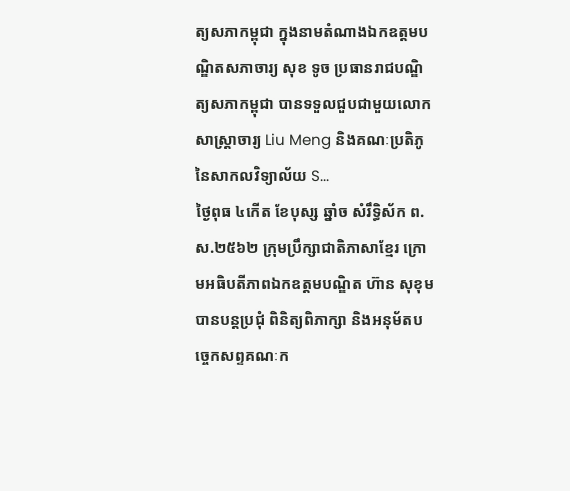ត្យសភាកម្ពុជា ក្នុងនាមតំណាងឯកឧត្តមបណ្ឌិតសភាចារ្យ សុខ ទូច ប្រធានរាជបណ្ឌិត្យសភាកម្ពុជា បានទទួលជួបជាមួយលោកសាស្ត្រាចារ្យ Liu Meng និងគណៈប្រតិភូនៃសាកលវិទ្យាល័យ S...
ថ្ងៃពុធ ៤កើត ខែបុស្ស ឆ្នាំច សំរឹទ្ធិស័ក ព.ស.២៥៦២ ក្រុមប្រឹក្សាជាតិភាសាខ្មែរ ក្រោមអធិបតីភាពឯកឧត្តមបណ្ឌិត ហ៊ាន សុខុម បានបន្តប្រជុំ ពិនិត្យពិភាក្សា និងអនុម័តបច្ចេកសព្ទគណៈក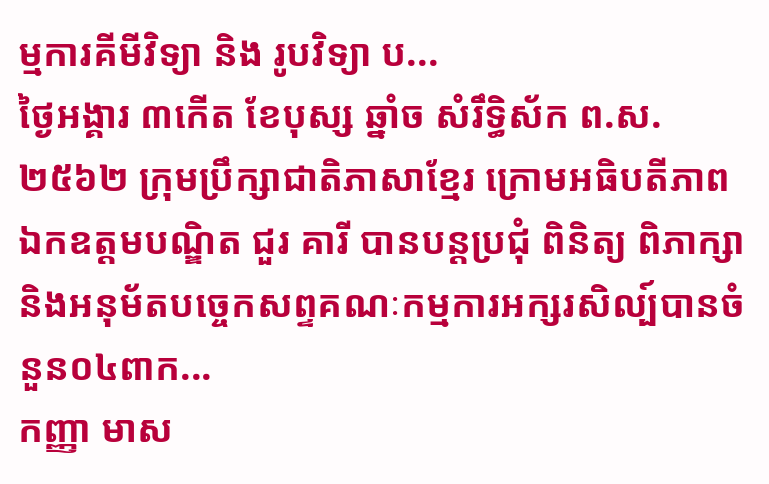ម្មការគីមីវិទ្យា និង រូបវិទ្យា ប...
ថ្ងៃអង្គារ ៣កើត ខែបុស្ស ឆ្នាំច សំរឹទ្ធិស័ក ព.ស.២៥៦២ ក្រុមប្រឹក្សាជាតិភាសាខ្មែរ ក្រោមអធិបតីភាពឯកឧត្តមបណ្ឌិត ជួរ គារី បានបន្តប្រជុំ ពិនិត្យ ពិភាក្សា និងអនុម័តបច្ចេកសព្ទគណៈកម្មការអក្សរសិល្ប៍បានចំនួន០៤ពាក...
កញ្ញា មាស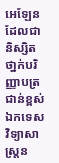អេឡែន ដែលជានិស្សិតថា្នក់បរិញ្ញាបត្រជាន់ខ្ពស់ឯកទេសវិទ្យាសាស្ត្រន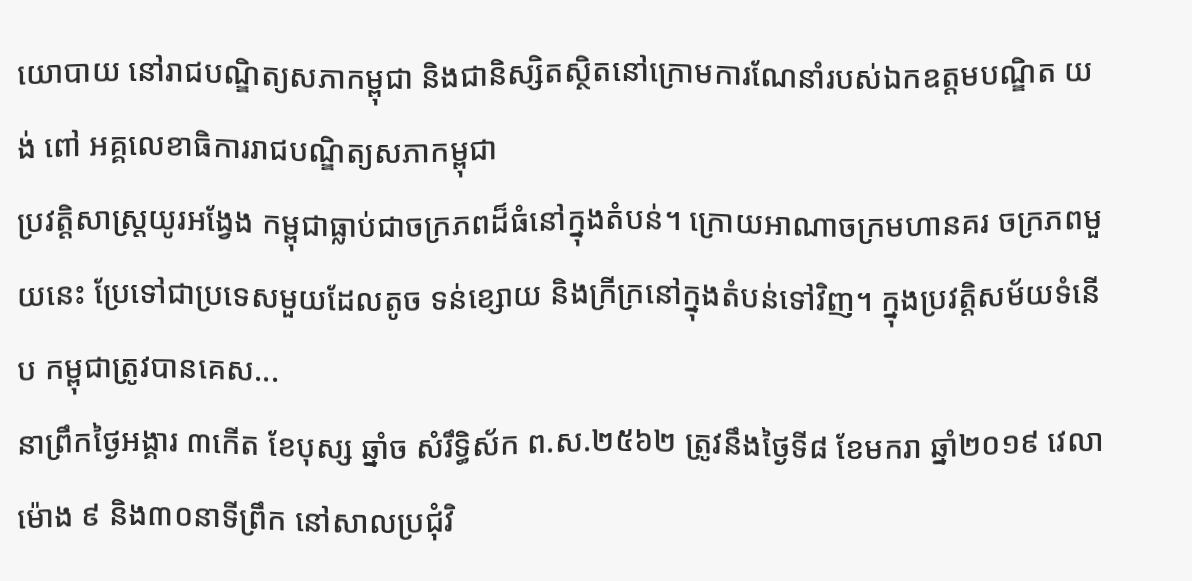យោបាយ នៅរាជបណ្ឌិត្យសភាកម្ពុជា និងជានិស្សិតស្ថិតនៅក្រោមការណែនាំរបស់ឯកឧត្តមបណ្ឌិត យង់ ពៅ អគ្គលេខាធិការរាជបណ្ឌិត្យសភាកម្ពុជា
ប្រវត្តិសាស្ត្រយូរអង្វែង កម្ពុជាធ្លាប់ជាចក្រភពដ៏ធំនៅក្នុងតំបន់។ ក្រោយអាណាចក្រមហានគរ ចក្រភពមួយនេះ ប្រែទៅជាប្រទេសមួយដែលតូច ទន់ខ្សោយ និងក្រីក្រនៅក្នុងតំបន់ទៅវិញ។ ក្នុងប្រវត្តិសម័យទំនើប កម្ពុជាត្រូវបានគេស...
នាព្រឹកថ្ងៃអង្គារ ៣កើត ខែបុស្ស ឆ្នាំច សំរឹទ្ធិស័ក ព.ស.២៥៦២ ត្រូវនឹងថ្ងៃទី៨ ខែមករា ឆ្នាំ២០១៩ វេលាម៉ោង ៩ និង៣០នាទីព្រឹក នៅសាលប្រជុំវិ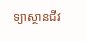ទ្យាស្ថានជីវ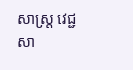សាស្ត្រ វេជ្ជសា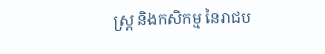ស្ត្រ និងកសិកម្ម នៃរាជប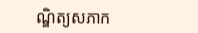ណ្ឌិត្យសភាក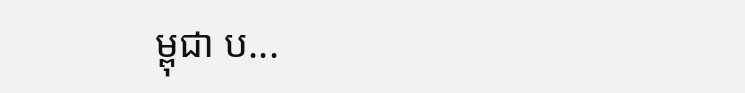ម្ពុជា ប...